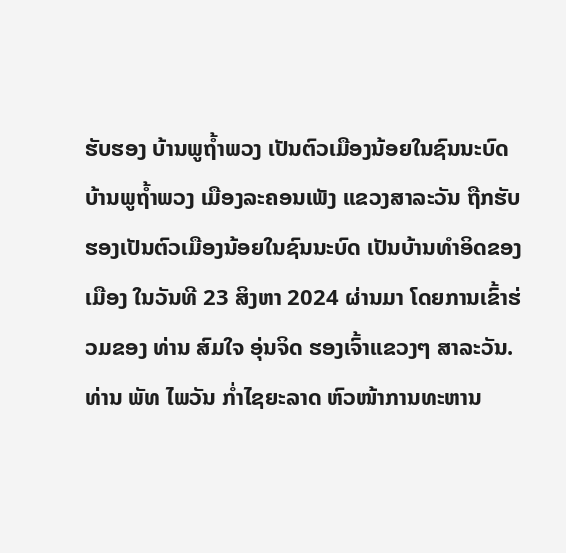ຮັບຮອງ ບ້ານພູຖ້ຳພວງ ເປັນຕົວເມືອງນ້ອຍໃນຊົນນະບົດ
ບ້ານພູຖ້ຳພວງ ເມືອງລະຄອນເພັງ ແຂວງສາລະວັນ ຖືກຮັບຮອງເປັນຕົວເມືອງນ້ອຍໃນຊົນນະບົດ ເປັນບ້ານທຳອິດຂອງເມືອງ ໃນວັນທີ 23 ສິງຫາ 2024 ຜ່ານມາ ໂດຍການເຂົ້າຮ່ວມຂອງ ທ່ານ ສົມໃຈ ອຸ່ນຈິດ ຮອງເຈົ້າແຂວງໆ ສາລະວັນ.
ທ່ານ ພັທ ໄພວັນ ກໍ່າໄຊຍະລາດ ຫົວໜ້າການທະຫານ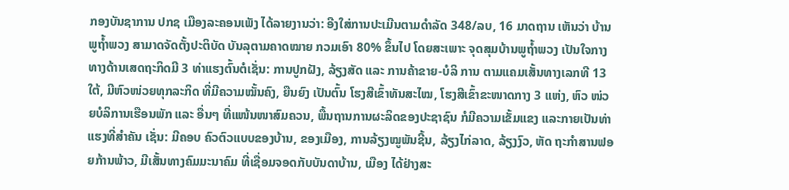ກອງບັນຊາການ ປກຊ ເມືອງລະຄອນເພັງ ໄດ້ລາຍງານວ່າ: ອີງໃສ່ການປະເມີນຕາມດຳລັດ 348/ລບ, 16 ມາດຖານ ເຫັນວ່າ ບ້ານພູຖ້ຳພວງ ສາມາດຈັດຕັ້ງປະຕິບັດ ບັນລຸຕາມຄາດໝາຍ ກວມເອົາ 80% ຂຶ້ນໄປ ໂດຍສະເພາະ ຈຸດສຸມບ້ານພູຖໍ້າພວງ ເປັນໃຈກາງທາງດ້ານເສດຖະກິດມີ 3 ທ່າແຮງຕົ້ນຕໍເຊັ່ນ: ການປູກຝັງ, ລ້ຽງສັດ ແລະ ການຄ້າຂາຍ-ບໍລິ ການ ຕາມແຄມເສັ້ນທາງເລກທີ 13 ໃຕ້, ມີຫົວໜ່ວຍທຸກລະກິດ ທີ່ມີຄວາມໝັ້ນຄົງ, ຍືນຍົງ ເປັນຕົ້ນ ໂຮງສີເຂົ້າທັນສະໄໝ, ໂຮງສີເຂົ້າຂະໜາດກາງ 3 ແຫ່ງ, ຫົວ ໜ່ວຍບໍລິການເຮືອນພັກ ແລະ ອື່ນໆ ທີ່ແໜ້ນໜາສົມຄວນ, ພື້ນຖານການຜະລິດຂອງປະຊາຊົນ ກໍມີຄວາມເຂັ້ມແຂງ ແລະກາຍເປັນທ່າແຮງທີ່ສຳຄັນ ເຊັ່ນ: ມີຄອບ ຄົວຕົວແບບຂອງບ້ານ, ຂອງເມືອງ, ການລ້ຽງໝູພັນຊີ້ນ, ລ້ຽງໄກ່ລາດ, ລ້ຽງງົວ, ຫັດ ຖະກຳສານຟອຍກ້ານພ້າວ, ມີເສັ້ນທາງຄົມມະນາຄົມ ທີ່ເຊື່ອມຈອດກັບບັນດາບ້ານ, ເມືອງ ໄດ້ຢ່າງສະ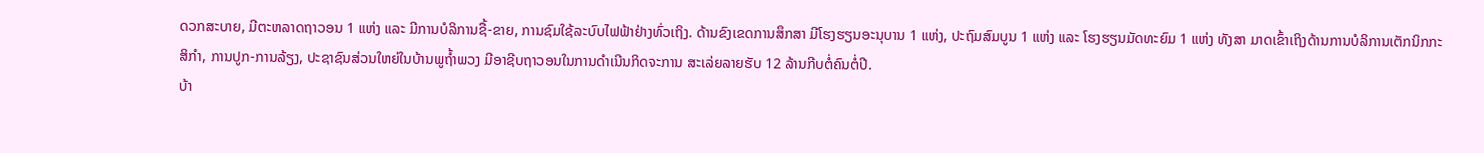ດວກສະບາຍ, ມີຕະຫລາດຖາວອນ 1 ແຫ່ງ ແລະ ມີການບໍລິການຊື້-ຂາຍ, ການຊົມໃຊ້ລະບົບໄຟຟ້າຢ່າງທົ່ວເຖິງ. ດ້ານຂົງເຂດການສຶກສາ ມີໂຮງຮຽນອະນຸບານ 1 ແຫ່ງ, ປະຖົມສົມບູນ 1 ແຫ່ງ ແລະ ໂຮງຮຽນມັດທະຍົມ 1 ແຫ່ງ ທັງສາ ມາດເຂົ້າເຖິງດ້ານການບໍລິການເຕັກນິກກະສິກຳ, ການປູກ-ການລ້ຽງ, ປະຊາຊົນສ່ວນໃຫຍ່ໃນບ້ານພູຖ້ຳພວງ ມີອາຊີບຖາວອນໃນການດໍາເນີນກິດຈະການ ສະເລ່ຍລາຍຮັບ 12 ລ້ານກີບຕໍ່ຄົນຕໍ່ປີ.
ບ້າ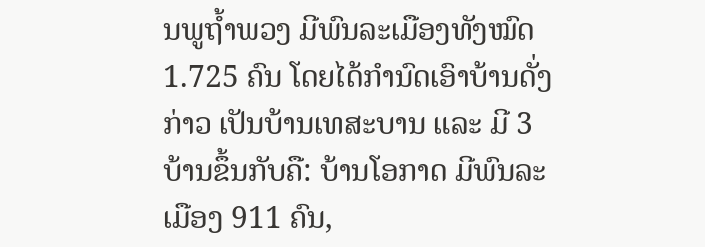ນພູຖ້ຳພວງ ມີພົນລະເມືອງທັງໝົດ 1.725 ຄົນ ໂດຍໄດ້ກໍານົດເອົາບ້ານດັ່ງກ່າວ ເປັນບ້ານເທສະບານ ແລະ ມີ 3 ບ້ານຂຶ້ນກັບຄື: ບ້ານໂອກາດ ມີພົນລະເມືອງ 911 ຄົນ,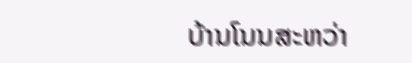ບ້ານໂນນສະຫວ່າ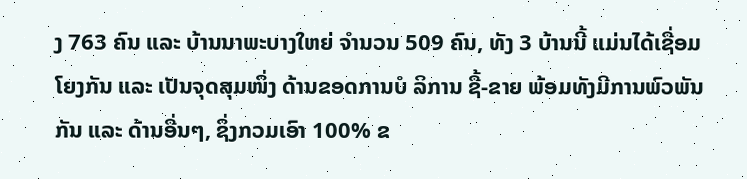ງ 763 ຄົນ ແລະ ບ້ານນາພະບາງໃຫຍ່ ຈຳນວນ 509 ຄົນ, ທັງ 3 ບ້ານນີ້ ແມ່ນໄດ້ເຊື່ອມໂຍງກັນ ແລະ ເປັນຈຸດສຸມໜຶ່ງ ດ້ານຂອດການບໍ ລິການ ຊື້-ຂາຍ ພ້ອມທັງມີການພົວພັນກັນ ແລະ ດ້ານອື່ນໆ, ຊຶ່ງກວມເອົາ 100% ຂ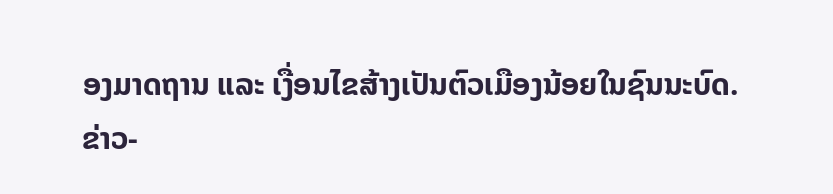ອງມາດຖານ ແລະ ເງື່ອນໄຂສ້າງເປັນຕົວເມືອງນ້ອຍໃນຊົນນະບົດ.
ຂ່າວ-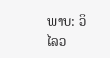ພາບ: ວິໄລວ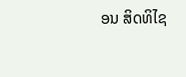ອນ ສິດທິໄຊ